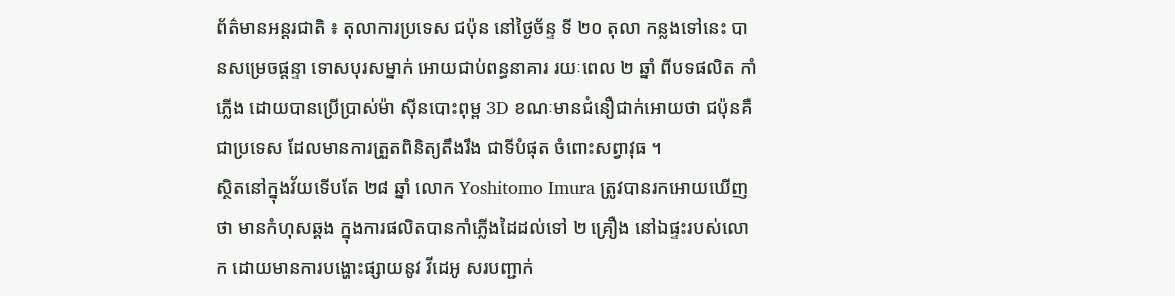ព័ត៌មានអន្តរជាតិ ៖ តុលាការប្រទេស ជប៉ុន នៅថ្ងៃច័ន្ទ ទី ២០ តុលា កន្លងទៅនេះ បានសម្រេចផ្តន្ទា ទោសបុរសម្នាក់ អោយជាប់ពន្ធនាគារ រយៈពេល ២ ឆ្នាំ ពីបទផលិត កាំភ្លើង ដោយបានប្រើប្រាស់ម៉ា ស៊ីនបោះពុម្ព 3D ខណៈមានជំនឿជាក់អោយថា ជប៉ុនគឺជាប្រទេស ដែលមានការត្រួតពិនិត្យតឹងរឹង ជាទីបំផុត ចំពោះសព្វាវុធ ។
ស្ថិតនៅក្នុងវ័យទើបតែ ២៨ ឆ្នាំ លោក Yoshitomo Imura ត្រូវបានរកអោយឃើញថា មានកំហុសឆ្គង ក្នុងការផលិតបានកាំភ្លើងដៃដល់ទៅ ២ គ្រឿង នៅឯផ្ទះរបស់លោក ដោយមានការបង្ហោះផ្សាយនូវ វីដេអូ សរបញ្ជាក់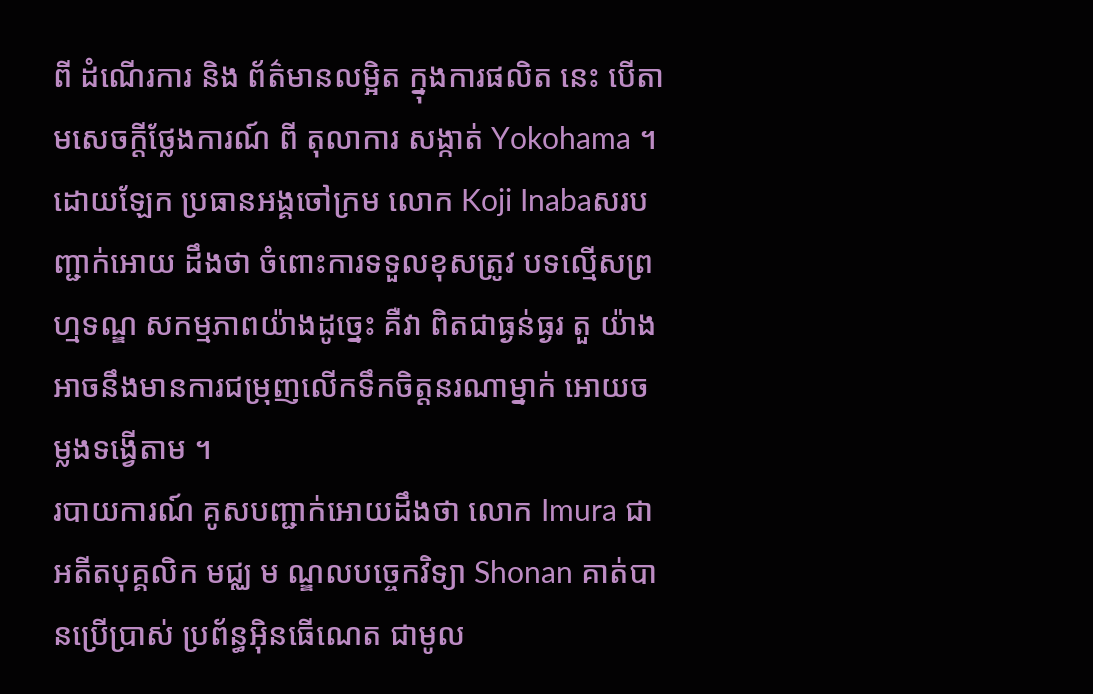ពី ដំណើរការ និង ព័ត៌មានលម្អិត ក្នុងការផលិត នេះ បើតាមសេចក្តីថ្លែងការណ៍ ពី តុលាការ សង្កាត់ Yokohama ។ ដោយឡែក ប្រធានអង្គចៅក្រម លោក Koji Inabaសរបញ្ជាក់អោយ ដឹងថា ចំពោះការទទួលខុសត្រូវ បទល្មើសព្រហ្មទណ្ឌ សកម្មភាពយ៉ាងដូច្នេះ គឺវា ពិតជាធ្ងន់ធ្ងរ តួ យ៉ាងអាចនឹងមានការជម្រុញលើកទឹកចិត្តនរណាម្នាក់ អោយចម្លងទង្វើតាម ។
របាយការណ៍ គូសបញ្ជាក់អោយដឹងថា លោក Imura ជាអតីតបុគ្គលិក មជ្ឈ ម ណ្ឌលបច្ចេកវិទ្យា Shonan គាត់បានប្រើប្រាស់ ប្រព័ន្ធអ៊ិនធើណេត ជាមូល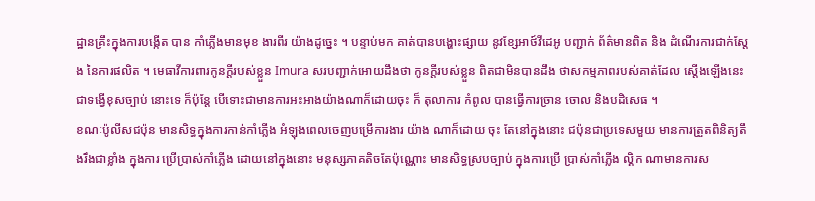ដ្ឋានគ្រឹះក្នុងការបង្កើត បាន កាំភ្លើងមានមុខ ងារពីរ យ៉ាងដូច្នេះ ។ បន្ទាប់មក គាត់បានបង្ហោះផ្សាយ នូវខ្សែអាថ៍វីដេអូ បញ្ជាក់ ព័ត៌មានពិត និង ដំណើរការជាក់ស្តែង នៃការផលិត ។ មេធាវីការពារកូនក្តីរបស់ខ្លួន Imura សរបញ្ជាក់អោយដឹងថា កូនក្តីរបស់ខ្លួន ពិតជាមិនបានដឹង ថាសកម្មភាពរបស់គាត់ដែល ស្តើងឡើងនេះ ជាទង្វើខុសច្បាប់ នោះទេ ក៏ប៉ុន្តែ បើទោះជាមានការអះអាងយ៉ាងណាក៏ដោយចុះ ក៏ តុលាការ កំពូល បានធ្វើការច្រាន ចោល និងបដិសេធ ។
ខណៈប៉ូលីសជប៉ុន មានសិទ្ធក្នុងការកាន់កាំភ្លើង អំឡុងពេលចេញបម្រើការងារ យ៉ាង ណាក៏ដោយ ចុះ តែនៅក្នុងនោះ ជប៉ុនជាប្រទេសមួយ មានការត្រួតពិនិត្យតឹងរឹងជាខ្លាំង ក្នុងការ ប្រើប្រាស់កាំភ្លើង ដោយនៅក្នុងនោះ មនុស្សភាគតិចតែប៉ុណ្ណោះ មានសិទ្ធស្របច្បាប់ ក្នុងការប្រើ ប្រាស់កាំភ្លើង ល្គិក ណាមានការស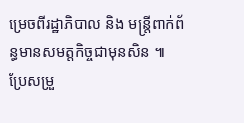ម្រេចពីរដ្ឋាភិបាល និង មន្រ្តីពាក់ព័ន្ធមានសមត្តកិច្ចជាមុនសិន ៕
ប្រែសម្រួ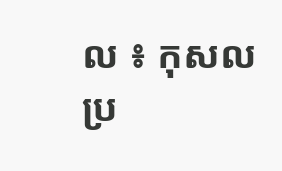ល ៖ កុសល
ប្រ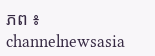ភព ៖ channelnewsasia